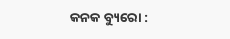କନକ ବ୍ୟୁରୋ :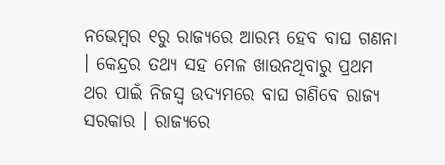ନଭେମ୍ବର ୧ରୁ ରାଜ୍ୟରେ ଆରମ୍ଭ ହେବ ବାଘ ଗଣନା । କେନ୍ଦ୍ରର ତଥ୍ୟ ସହ ମେଳ ଖାଉନଥିବାରୁ ପ୍ରଥମ ଥର ପାଇଁ ନିଜସ୍ୱ ଉଦ୍ୟମରେ ବାଘ ଗଣିବେ ରାଜ୍ୟ ସରକାର । ରାଜ୍ୟରେ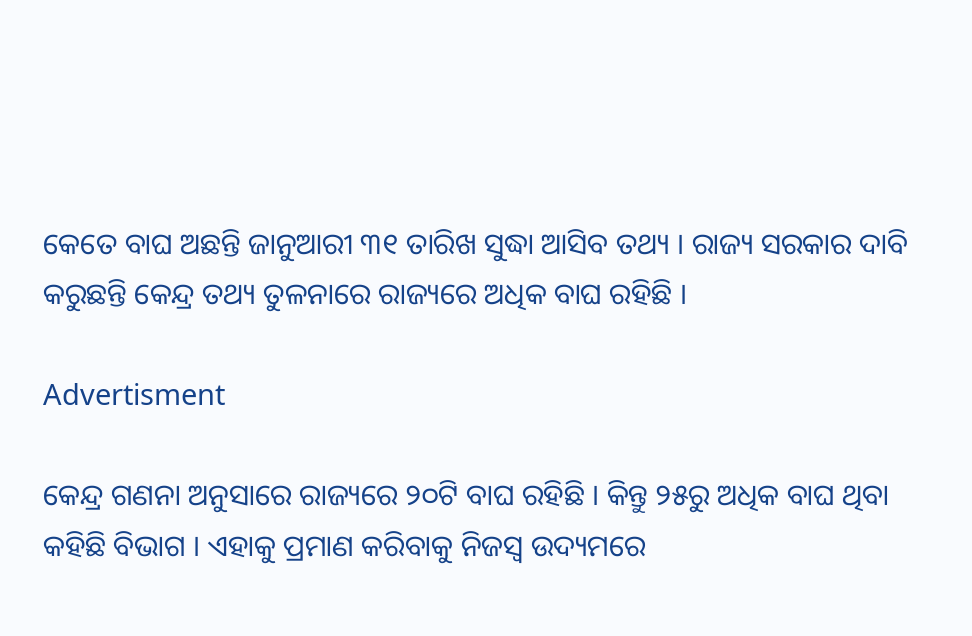କେତେ ବାଘ ଅଛନ୍ତି ଜାନୁଆରୀ ୩୧ ତାରିଖ ସୁଦ୍ଧା ଆସିବ ତଥ୍ୟ । ରାଜ୍ୟ ସରକାର ଦାବି କରୁଛନ୍ତି କେନ୍ଦ୍ର ତଥ୍ୟ ତୁଳନାରେ ରାଜ୍ୟରେ ଅଧିକ ବାଘ ରହିଛି ।

Advertisment

କେନ୍ଦ୍ର ଗଣନା ଅନୁସାରେ ରାଜ୍ୟରେ ୨୦ଟି ବାଘ ରହିଛି । କିନ୍ତୁ ୨୫ରୁ ଅଧିକ ବାଘ ଥିବା କହିଛି ବିଭାଗ । ଏହାକୁ ପ୍ରମାଣ କରିବାକୁ ନିଜସ୍ୱ ଉଦ୍ୟମରେ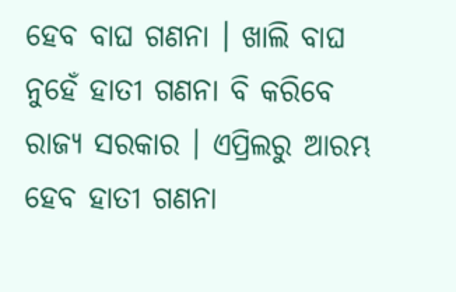ହେବ ବାଘ ଗଣନା । ଖାଲି ବାଘ ନୁହେଁ ହାତୀ ଗଣନା ବି କରିବେ ରାଜ୍ୟ ସରକାର । ଏପ୍ରିଲରୁ ଆରମ୍ଭ ହେବ ହାତୀ ଗଣନା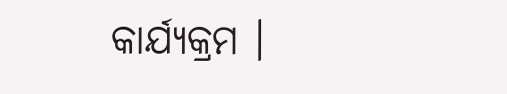କାର୍ଯ୍ୟକ୍ରମ ।